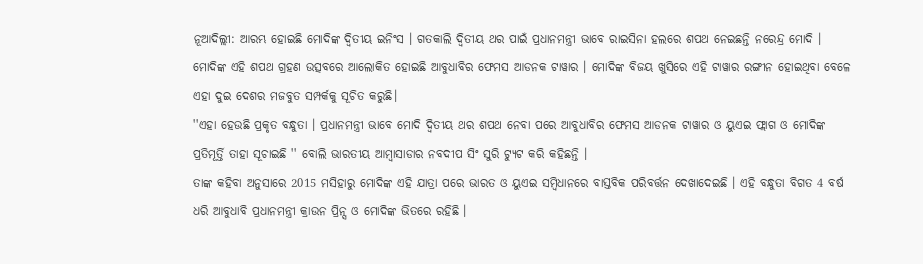ନୂଆଦିଲ୍ଲୀ: ଆରମ୍ଭ ହୋଇଛି ମୋଦିଙ୍କ ଦ୍ବିତୀୟ ଇନିଂସ । ଗତକାଲି ଦ୍ବିତୀୟ ଥର ପାଇଁ ପ୍ରଧାନମନ୍ତ୍ରୀ ଭାବେ ରାଇସିନା ହଲରେ ଶପଥ ନେଇଛନ୍ତି ନରେନ୍ଦ୍ର ମୋଦି । ମୋଦିଙ୍କ ଏହି ଶପଥ ଗ୍ରହଣ ଉତ୍ସବରେ ଆଲୋକିତ ହୋଇଛି ଆବୁଧାବିର ଫେମସ ଆଡନକ ଟାୱାର । ମୋଦିଙ୍କ ବିଜୟ ଖୁସିରେ ଏହି ଟାୱାର ରଙ୍ଗୀନ ହୋଇଥିବା ବେଳେ ଏହା ଦୁଇ ଦେଶର ମଜବୁତ ସମ୍ପର୍କକୁ ସୂଚିତ କରୁଛି।
''ଏହା ହେଉଛି ପ୍ରକୃତ ବନ୍ଧୁତା । ପ୍ରଧାନମନ୍ତ୍ରୀ ଭାବେ ମୋଦି ଦ୍ବିତୀୟ ଥର ଶପଥ ନେବା ପରେ ଆବୁଧାବିର ଫେମସ ଆଡନକ ଟାୱାର ଓ ୟୁଏଇ ଫ୍ଲାଗ ଓ ମୋଦିଙ୍କ ପ୍ରତିମୂର୍ତ୍ତି ତାହା ସୂଚାଇଛି '' ବୋଲି ଭାରତୀୟ ଆମ୍ବାସାଡାର ନବଦୀପ ସିଂ ସୁରି ଟ୍ୟୁଟ କରି କହିଛନ୍ତି ।
ତାଙ୍କ କହିବା ଅନୁସାରେ 2015 ମସିହାରୁ ମୋଦିଙ୍କ ଏହି ଯାତ୍ରା ପରେ ଭାରତ ଓ ୟୁଏଇ ସମ୍ବିଧାନରେ ବାସ୍ତବିକ ପରିବର୍ତ୍ତନ ଦେଖାଦେଇଛି । ଏହି ବନ୍ଧୁତା ବିଗତ 4 ବର୍ଷ ଧରି ଆବୁଧାବି ପ୍ରଧାନମନ୍ତ୍ରୀ କ୍ରାଉନ ପ୍ରିନ୍ସ ଓ ମୋଦିଙ୍କ ଭିତରେ ରହିଛି ।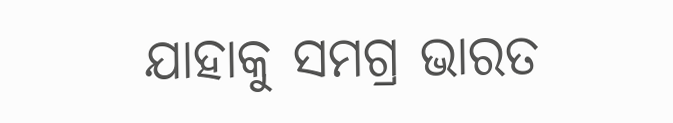ଯାହାକୁ ସମଗ୍ର ଭାରତ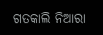ଗତକାଲି ନିଆରା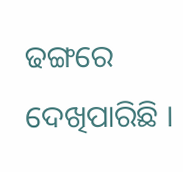ଢଙ୍ଗରେ ଦେଖିପାରିଛି ।